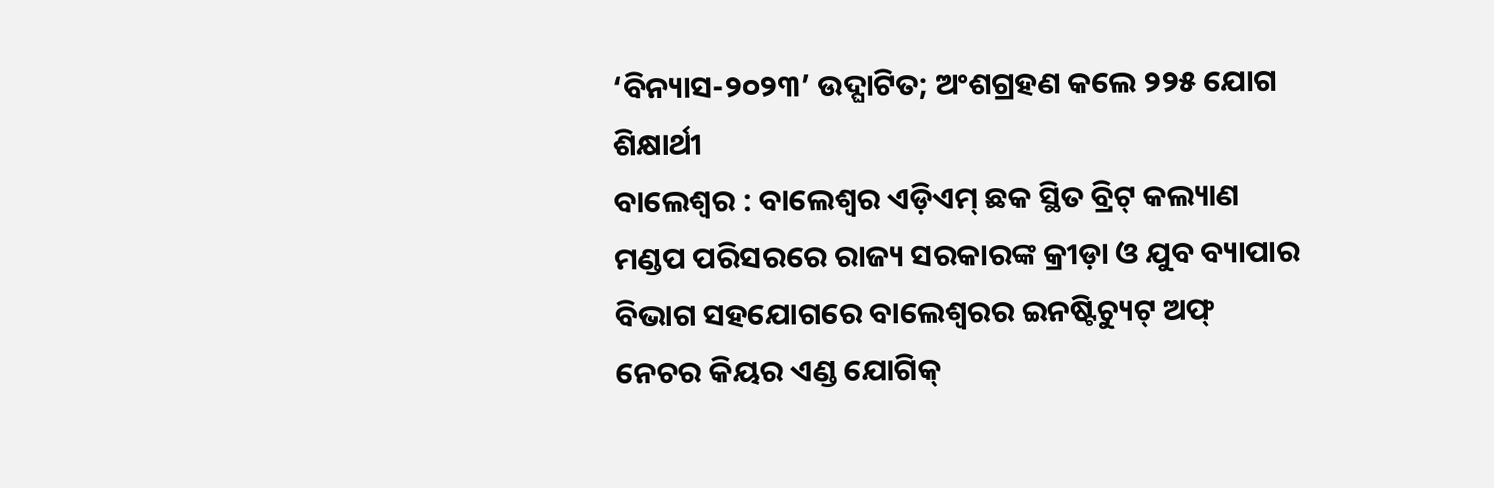‘ବିନ୍ୟାସ-୨୦୨୩’ ଉଦ୍ଘାଟିତ; ଅଂଶଗ୍ରହଣ କଲେ ୨୨୫ ଯୋଗ ଶିକ୍ଷାର୍ଥୀ
ବାଲେଶ୍ୱର : ବାଲେଶ୍ୱର ଏଡ଼ିଏମ୍ ଛକ ସ୍ଥିତ ବ୍ରିଟ୍ କଲ୍ୟାଣ ମଣ୍ଡପ ପରିସରରେ ରାଜ୍ୟ ସରକାରଙ୍କ କ୍ରୀଡ଼ା ଓ ଯୁବ ବ୍ୟାପାର ବିଭାଗ ସହଯୋଗରେ ବାଲେଶ୍ୱରର ଇନଷ୍ଟିଚ୍ୟୁଟ୍ ଅଫ୍ ନେଚର କିୟର ଏଣ୍ଡ ଯୋଗିକ୍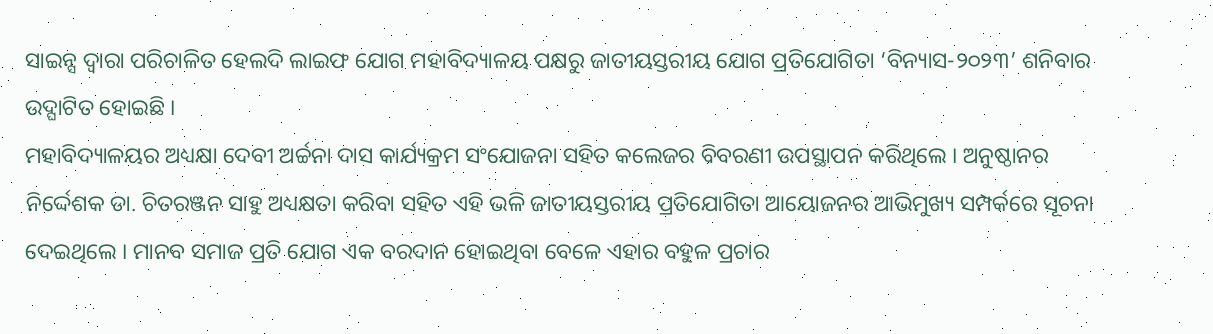ସାଇନ୍ସ ଦ୍ୱାରା ପରିଚାଳିତ ହେଲଦି ଲାଇଫ ଯୋଗ ମହାବିଦ୍ୟାଳୟ ପକ୍ଷରୁ ଜାତୀୟସ୍ତରୀୟ ଯୋଗ ପ୍ରତିଯୋଗିତା ‘ବିନ୍ୟାସ-୨୦୨୩’ ଶନିବାର ଉଦ୍ଘାଟିତ ହୋଇଛି ।
ମହାବିଦ୍ୟାଳୟର ଅଧ୍ୟକ୍ଷା ଦେବୀ ଅର୍ଚ୍ଚନା ଦାସ କାର୍ଯ୍ୟକ୍ରମ ସଂଯୋଜନା ସହିତ କଲେଜର ବିବରଣୀ ଉପସ୍ଥାପନ କରିଥିଲେ । ଅନୁଷ୍ଠାନର ନିର୍ଦ୍ଦେଶକ ଡା. ଚିତରଞ୍ଜନ ସାହୁ ଅଧ୍ୟକ୍ଷତା କରିବା ସହିତ ଏହି ଭଳି ଜାତୀୟସ୍ତରୀୟ ପ୍ରତିଯୋଗିତା ଆୟୋଜନର ଆଭିମୁଖ୍ୟ ସମ୍ପର୍କରେ ସୂଚନା ଦେଇଥିଲେ । ମାନବ ସମାଜ ପ୍ରତି ଯୋଗ ଏକ ବରଦାନ ହୋଇଥିବା ବେଳେ ଏହାର ବହୁଳ ପ୍ରଚାର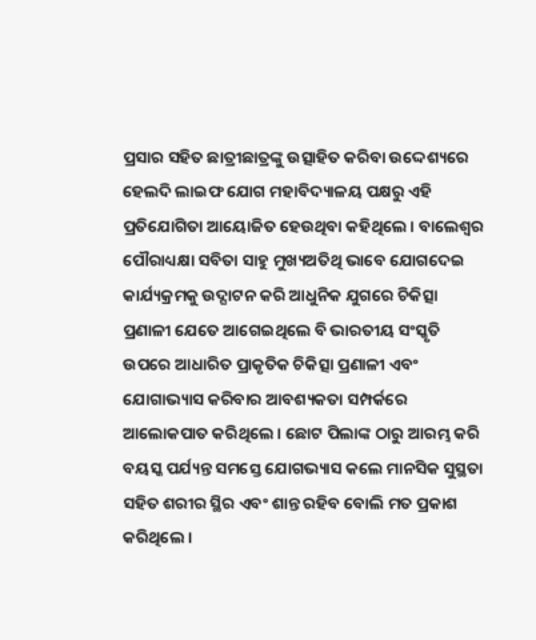ପ୍ରସାର ସହିତ ଛାତ୍ରୀଛାତ୍ରଙ୍କୁ ଉତ୍ସାହିତ କରିବା ଉଦ୍ଦେଶ୍ୟରେ ହେଲଦି ଲାଇଫ ଯୋଗ ମହାବିଦ୍ୟାଳୟ ପକ୍ଷରୁ ଏହି ପ୍ରତିଯୋଗିତା ଆୟୋଜିତ ହେଉଥିବା କହିଥିଲେ । ବାଲେଶ୍ୱର ପୌରାଧ୍ୟକ୍ଷା ସବିତା ସାହୁ ମୁଖ୍ୟଅତିଥି ଭାବେ ଯୋଗଦେଇ କାର୍ଯ୍ୟକ୍ରମକୁ ଉଦ୍ଘାଟନ କରି ଆଧୁନିକ ଯୁଗରେ ଚିକିତ୍ସା ପ୍ରଣାଳୀ ଯେତେ ଆଗେଇଥିଲେ ବି ଭାରତୀୟ ସଂସ୍କୃତି ଉପରେ ଆଧାରିତ ପ୍ରାକୃତିକ ଚିକିତ୍ସା ପ୍ରଣାଳୀ ଏବଂ ଯୋଗାଭ୍ୟାସ କରିବାର ଆବଶ୍ୟକତା ସମ୍ପର୍କରେ ଆଲୋକପାତ କରିଥିଲେ । ଛୋଟ ପିଲାଙ୍କ ଠାରୁ ଆରମ୍ଭ କରି ବୟସ୍କ ପର୍ଯ୍ୟନ୍ତ ସମସ୍ତେ ଯୋଗଭ୍ୟାସ କଲେ ମାନସିକ ସୁସ୍ଥତା ସହିତ ଶରୀର ସ୍ଥିର ଏବଂ ଶାନ୍ତ ରହିବ ବୋଲି ମତ ପ୍ରକାଶ କରିଥିଲେ ।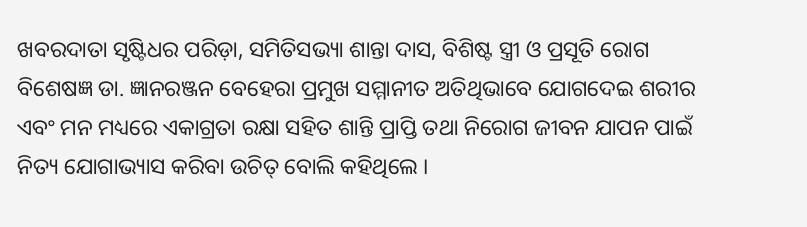ଖବରଦାତା ସୃଷ୍ଟିଧର ପରିଡ଼ା, ସମିତିସଭ୍ୟା ଶାନ୍ତା ଦାସ, ବିଶିଷ୍ଟ ସ୍ତ୍ରୀ ଓ ପ୍ରସୂତି ରୋଗ ବିଶେଷଜ୍ଞ ଡା. ଜ୍ଞାନରଞ୍ଜନ ବେହେରା ପ୍ରମୁଖ ସମ୍ମାନୀତ ଅତିଥିଭାବେ ଯୋଗଦେଇ ଶରୀର ଏବଂ ମନ ମଧ୍ୟରେ ଏକାଗ୍ରତା ରକ୍ଷା ସହିତ ଶାନ୍ତି ପ୍ରାପ୍ତି ତଥା ନିରୋଗ ଜୀବନ ଯାପନ ପାଇଁ ନିତ୍ୟ ଯୋଗାଭ୍ୟାସ କରିବା ଉଚିତ୍ ବୋଲି କହିଥିଲେ ।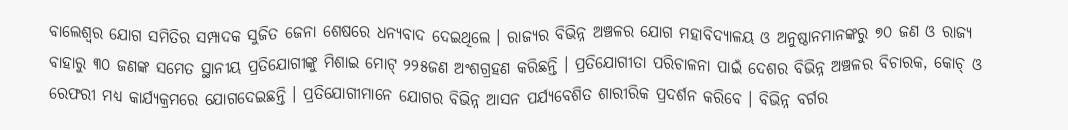ବାଲେଶ୍ୱର ଯୋଗ ସମିତିର ସମ୍ପାଦକ ସୁଜିତ ଜେନା ଶେଷରେ ଧନ୍ୟବାଦ ଦେଇଥିଲେ । ରାଜ୍ୟର ବିଭିନ୍ନ ଅଞ୍ଚଳର ଯୋଗ ମହାବିଦ୍ୟାଳୟ ଓ ଅନୁଷ୍ଠାନମାନଙ୍କରୁ ୭୦ ଜଣ ଓ ରାଜ୍ୟ ବାହାରୁ ୩୦ ଜଣଙ୍କ ସମେତ ସ୍ଥାନୀୟ ପ୍ରତିଯୋଗୀଙ୍କୁ ମିଶାଇ ମୋଟ୍ ୨୨୫ଜଣ ଅଂଶଗ୍ରହଣ କରିଛନ୍ତି । ପ୍ରତିଯୋଗୀତା ପରିଚାଳନା ପାଇଁ ଦେଶର ବିଭିନ୍ନ ଅଞ୍ଚଳର ବିଚାରକ, କୋଚ୍ ଓ ରେଫରୀ ମଧ୍ୟ କାର୍ଯ୍ୟକ୍ରମରେ ଯୋଗଦେଇଛନ୍ତି । ପ୍ରତିଯୋଗୀମାନେ ଯୋଗର ବିଭିନ୍ନ ଆସନ ପର୍ଯ୍ୟବେଶିତ ଶାରୀରିକ ପ୍ରଦର୍ଶନ କରିବେ । ବିଭିନ୍ନ ବର୍ଗର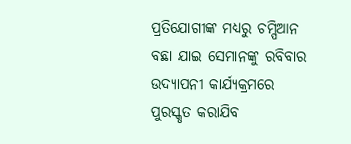ପ୍ରତିଯୋଗୀଙ୍କ ମଧ୍ୟରୁ ଚମ୍ପିଆନ ବଛା ଯାଇ ସେମାନଙ୍କୁ ରବିବାର ଉଦ୍ଯାପନୀ କାର୍ଯ୍ୟକ୍ରମରେ ପୁରସ୍କୃତ କରାଯିବ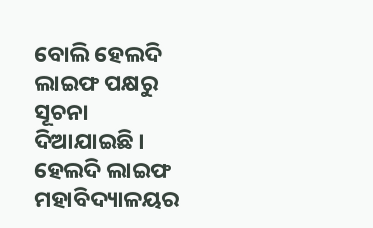ବୋଲି ହେଲଦି ଲାଇଫ ପକ୍ଷରୁ ସୂଚନା ଦିଆଯାଇଛି । ହେଲଦି ଲାଇଫ ମହାବିଦ୍ୟାଳୟର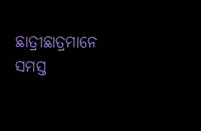ଛାତ୍ରୀଛାତ୍ରମାନେ ସମସ୍ତ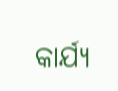କାର୍ଯ୍ୟ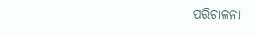ପରିଚାଳନା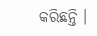କରିଛନ୍ତି ।